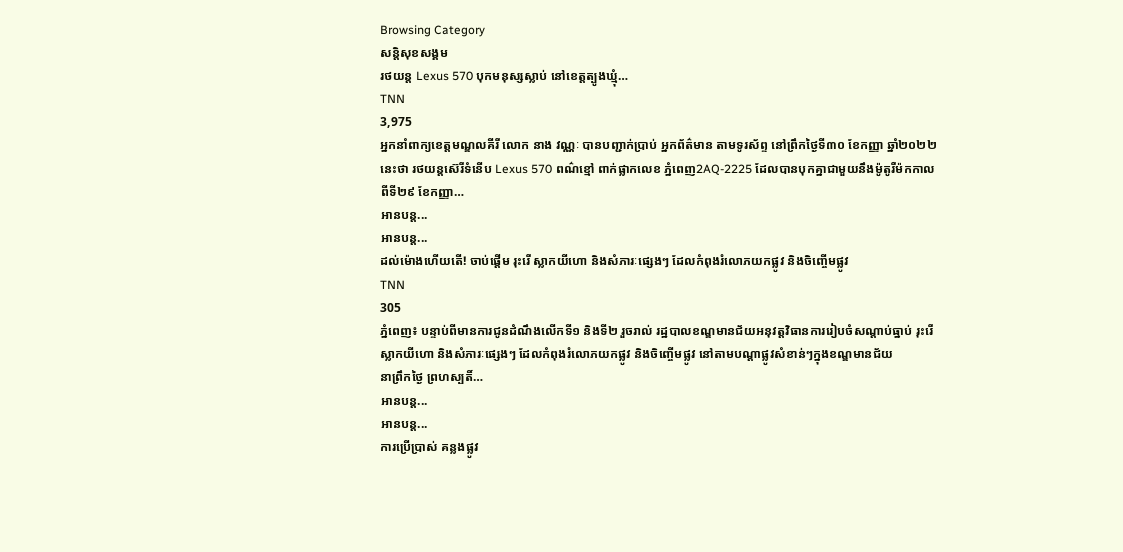Browsing Category
សន្តិសុខសង្គម
រថយន្ត Lexus 570 បុកមនុស្សស្លាប់ នៅខេត្តត្បូងឃ្មុំ…
TNN
3,975
អ្នកនាំពាក្យខេត្តមណ្ឌលគីរី លោក នាង វណ្ណៈ បានបញ្ជាក់ប្រាប់ អ្នកព័ត៌មាន តាមទូរស័ព្ទ នៅព្រឹកថ្ងៃទី៣០ ខែកញ្ញា ឆ្នាំ២០២២នេះថា រថយន្តស៊េរីទំនើប Lexus 570 ពណ៌ខ្មៅ ពាក់ផ្លាកលេខ ភ្នំពេញ2AQ-2225 ដែលបានបុកគ្នាជាមួយនឹងម៉ូតូរឺម៉កកាលពីទី២៩ ខែកញ្ញា…
អានបន្ត...
អានបន្ត...
ដល់ម៉ោងហើយតើ! ចាប់ផ្តើម រុះរើ ស្លាកយីហោ និងសំភារៈផ្សេងៗ ដែលកំពុងរំលោភយកផ្លូវ និងចិញ្ចើមផ្លូវ
TNN
305
ភ្នំពេញ៖ បន្ទាប់ពីមានការជូនដំណឹងលើកទី១ និងទី២ រួចរាល់ រដ្ឋបាលខណ្ឌមានជ័យអនុវត្តវិធានការរៀបចំសណ្តាប់ធ្នាប់ រុះរើ ស្លាកយីហោ និងសំភារៈផ្សេងៗ ដែលកំពុងរំលោភយកផ្លូវ និងចិញ្ចើមផ្លូវ នៅតាមបណ្តាផ្លូវសំខាន់ៗក្នុងខណ្ឌមានជ័យ
នាព្រឹកថ្ងៃ ព្រហស្បតិ៍…
អានបន្ត...
អានបន្ត...
ការប្រើប្រាស់ គន្លងផ្លូវ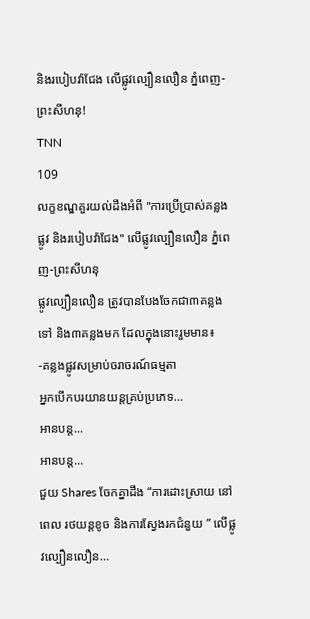និងរបៀបវ៉ាជែង លើផ្លូវល្បឿនលឿន ភ្នំពេញ-ព្រះសីហនុ!
TNN
109
លក្ខខណ្ឌគួរយល់ដឹងអំពី "ការប្រើប្រាស់គន្លងផ្លូវ និងរបៀបវ៉ាជែង" លើផ្លូវល្បឿនលឿន ភ្នំពេញ-ព្រះសីហនុ
ផ្លូវល្បឿនលឿន ត្រូវបានបែងចែកជា៣គន្លងទៅ និង៣គន្លងមក ដែលក្នុងនោះរួមមាន៖
-គន្លងផ្លូវសម្រាប់ចរាចរណ៍ធម្មតា
អ្នកបើកបរយានយន្តគ្រប់ប្រភេទ…
អានបន្ត...
អានបន្ត...
ជួយ Shares ចែកគ្នាដឹង “ការដោះស្រាយ នៅពេល រថយន្តខូច និងការស្វែងរកជំនួយ ” លើផ្លូវល្បឿនលឿន…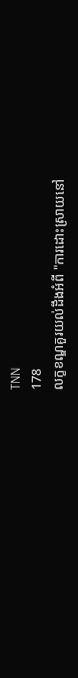TNN
178
លក្ខខណ្ឌគួរយល់ដឹងអំពី "ការដោះស្រាយនៅ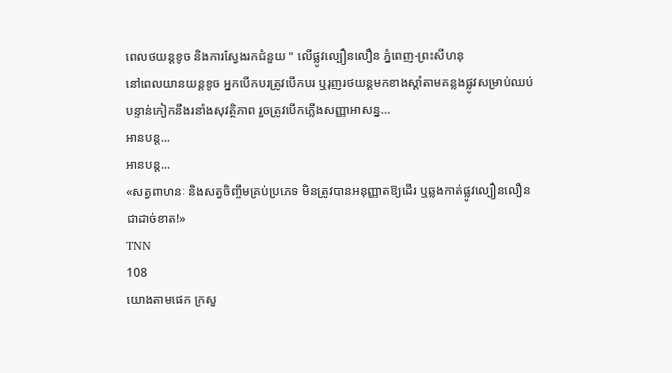ពេលថយន្តខូច និងការស្វែងរកជំនួយ " លើផ្លូវល្បឿនលឿន ភ្នំពេញ-ព្រះសីហនុ
នៅពេលយានយន្តខូច អ្នកបើកបរត្រូវបើកបរ ឬរុញរថយន្តមកខាងស្ដាំតាមគន្លងផ្លូវសម្រាប់ឈប់បន្ទាន់កៀកនឹងរនាំងសុវត្ថិភាព រួចត្រូវបើកភ្លើងសញ្ញាអាសន្ន…
អានបន្ត...
អានបន្ត...
«សត្វពាហនៈ និងសត្វចិញ្ចឹមគ្រប់ប្រភេទ មិនត្រូវបានអនុញ្ញាតឱ្យដើរ ឬឆ្លងកាត់ផ្លូវល្បឿនលឿន ជាដាច់ខាត!»
TNN
108
យោងតាមផេក ក្រសួ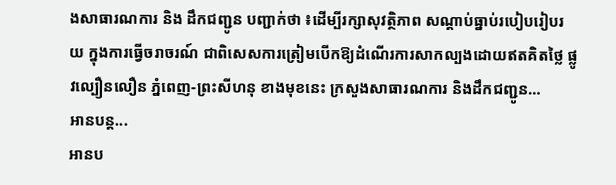ងសាធារណការ និង ដឹកជញ្ជូន បញ្ជាក់ថា ៖ដើម្បីរក្សាសុវត្ថិភាព សណ្តាប់ធ្នាប់របៀបរៀបរយ ក្នុងការធ្វើចរាចរណ៍ ជាពិសេសការត្រៀមបើកឱ្យដំណើរការសាកល្បងដោយឥតគិតថ្លៃ ផ្លូវល្បឿនលឿន ភ្នំពេញ-ព្រះសីហនុ ខាងមុខនេះ ក្រសួងសាធារណការ និងដឹកជញ្ជូន…
អានបន្ត...
អានប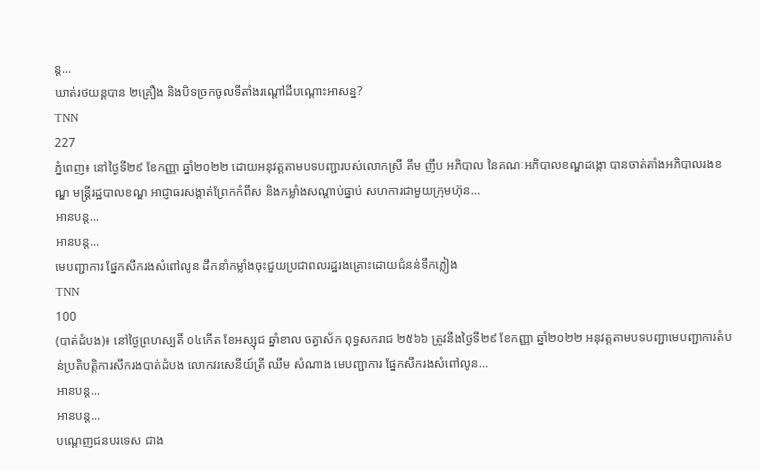ន្ត...
ឃាត់រថយន្ដបាន ២គ្រឿង និងបិទច្រកចូលទីតាំងរណ្ដៅដីបណ្ដោះអាសន្ន?
TNN
227
ភ្នំពេញ៖ នៅថ្ងៃទី២៩ ខែកញ្ញា ឆ្នាំ២០២២ ដោយអនុវត្តតាមបទបញ្ជារបស់លោកស្រី គឹម ញឹប អភិបាល នៃគណៈអភិបាលខណ្ឌដង្កោ បានចាត់តាំងអភិបាលរងខណ្ឌ មន្រ្តីរដ្ឋបាលខណ្ឌ អាជ្ញាធរសង្កាត់ព្រែកកំពឹស និងកម្លាំងសណ្ដាប់ធ្នាប់ សហការជាមួយក្រុមហ៊ុន…
អានបន្ត...
អានបន្ត...
មេបញ្ជាការ ផ្នែកសឹករងសំពៅលូន ដឹកនាំកម្លាំងចុះជួយប្រជាពលរដ្ឋរងគ្រោះដោយជំនន់ទឹកភ្លៀង
TNN
100
(បាត់ដំបង)៖ នៅថ្ងៃព្រហស្បតិ៍ ០៤កើត ខែអស្សុជ ឆ្នាំខាល ចត្វាស័ក ពុទ្ធសករាជ ២៥៦៦ ត្រូវនឹងថ្ងៃទី២៩ ខែកញ្ញា ឆ្នាំ២០២២ អនុវត្តតាមបទបញ្ជាមេបញ្ជាការតំបន់ប្រតិបត្តិការសឹករងបាត់ដំបង លោកវរសេនីយ៍ត្រី ឈឹម សំណាង មេបញ្ជាការ ផ្នែកសឹករងសំពៅលូន…
អានបន្ត...
អានបន្ត...
បណ្ដេញជនបរទេស ជាង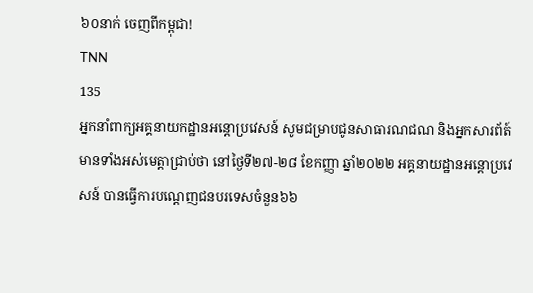៦០នាក់ ចេញពីកម្ពុជា!
TNN
135
អ្នកនាំពាក្យអគ្គនាយកដ្ឋានអន្តោប្រវេសន៍ សូមជម្រាបជូនសាធារណជណ និងអ្នកសារព័ត៍មានទាំងអស់មេត្តាជ្រាប់ថា នៅថ្ងៃទី២៧-២៨ ខែកញ្ញា ឆ្នាំ២០២២ អគ្គនាយដ្ឋានអន្តោប្រវេសន៍ បានធ្វើការបណ្ដេញជនបរទេសចំនួន៦៦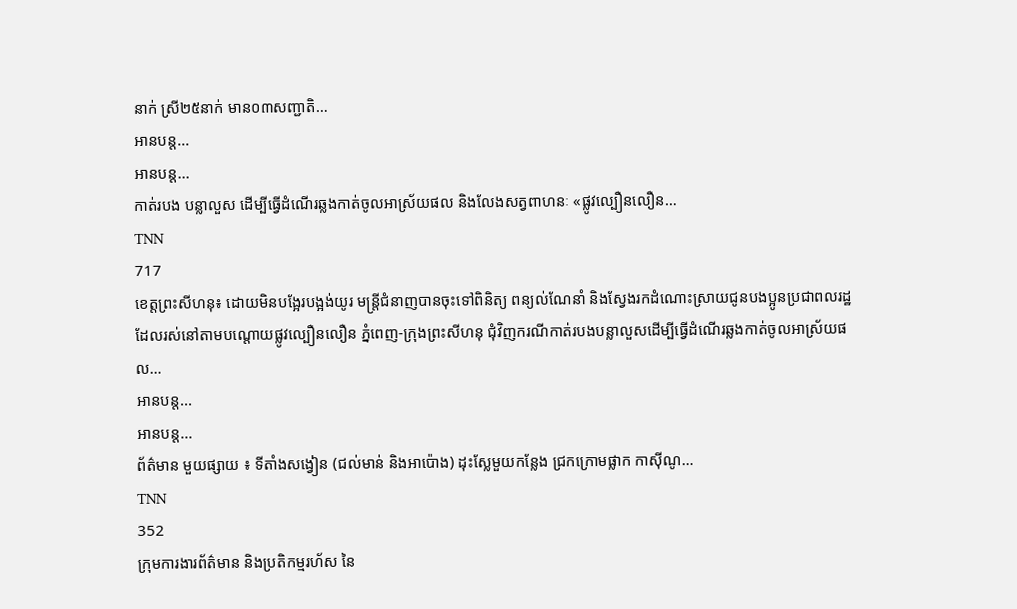នាក់ ស្រី២៥នាក់ មាន០៣សញ្ជាតិ…
អានបន្ត...
អានបន្ត...
កាត់របង បន្លាលួស ដើម្បីធ្វើដំណើរឆ្លងកាត់ចូលអាស្រ័យផល និងលែងសត្វពាហនៈ «ផ្លូវល្បឿនលឿន…
TNN
717
ខេត្តព្រះសីហនុ៖ ដោយមិនបង្អែរបង្អង់យូរ មន្រ្តីជំនាញបានចុះទៅពិនិត្យ ពន្យល់ណែនាំ និងស្វែងរកដំណោះស្រាយជូនបងប្អូនប្រជាពលរដ្ឋ ដែលរស់នៅតាមបណ្តោយផ្លូវល្បឿនលឿន ភ្នំពេញ-ក្រុងព្រះសីហនុ ជុំវិញករណីកាត់របងបន្លាលួសដើម្បីធ្វើដំណើរឆ្លងកាត់ចូលអាស្រ័យផល…
អានបន្ត...
អានបន្ត...
ព័ត៌មាន មួយផ្សាយ ៖ ទីតាំងសង្វៀន (ជល់មាន់ និងអាប៉ោង) ដុះស្លែមួយកន្លែង ជ្រកក្រោមផ្លាក កាស៊ីណូ…
TNN
352
ក្រុមការងារព័ត៌មាន និងប្រតិកម្មរហ័ស នៃ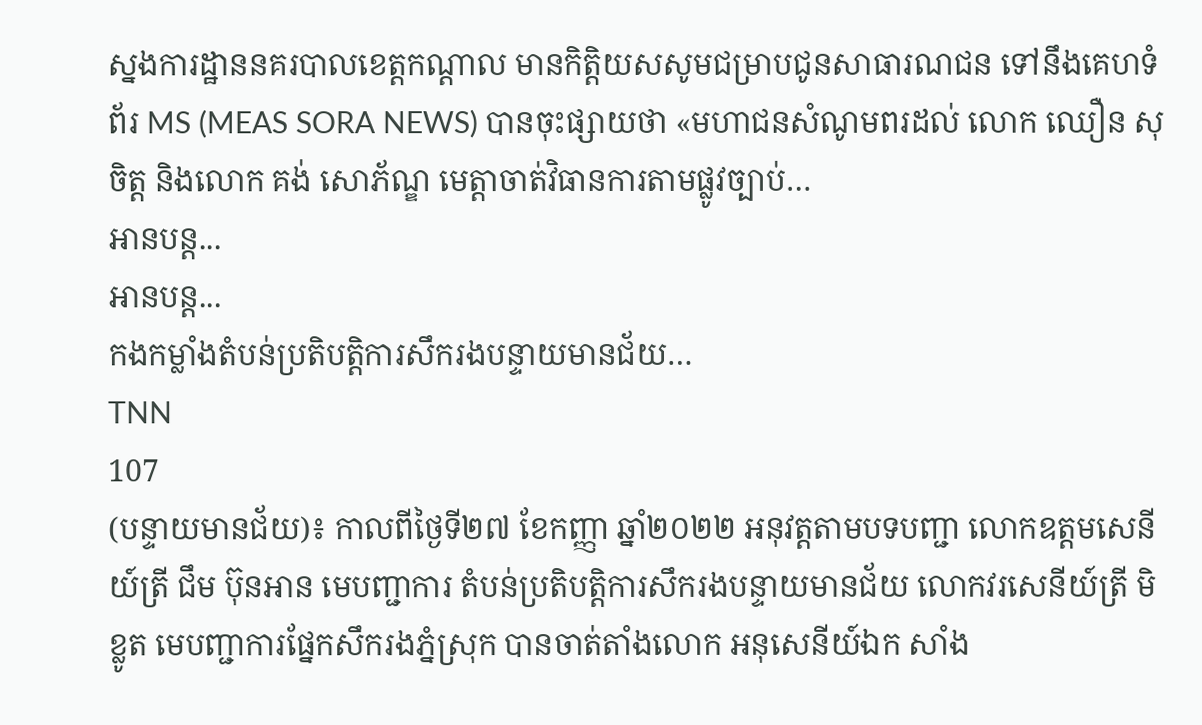ស្នងការដ្ឋាននគរបាលខេត្តកណ្តាល មានកិត្តិយសសូមជម្រាបជូនសាធារណជន ទៅនឹងគេហទំព័រ MS (MEAS SORA NEWS) បានចុះផ្សាយថា «មហាជនសំណូមពរដល់ លោក ឈឿន សុចិត្ត និងលោក គង់ សោភ័ណ្ឌ មេត្តាចាត់វិធានការតាមផ្លូវច្បាប់…
អានបន្ត...
អានបន្ត...
កងកម្លាំងតំបន់ប្រតិបត្តិការសឹករងបន្ទាយមានជ័យ…
TNN
107
(បន្ទាយមានជ័យ)៖ កាលពីថ្ងៃទី២៧ ខែកញ្ញា ឆ្នាំ២០២២ អនុវត្តតាមបទបញ្ជា លោកឧត្តមសេនីយ៍ត្រី ជឹម ប៊ុនអាន មេបញ្ជាការ តំបន់ប្រតិបត្តិការសឹករងបន្ទាយមានជ័យ លោកវរសេនីយ៍ត្រី មិ ខ្លូត មេបញ្ជាការផ្នែកសឹករងភ្នំស្រុក បានចាត់តាំងលោក អនុសេនីយ៍ឯក សាំង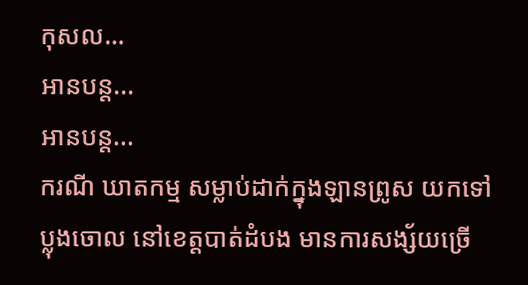កុសល…
អានបន្ត...
អានបន្ត...
ករណី ឃាតកម្ម សម្លាប់ដាក់ក្នុងឡានព្រូស យកទៅប្លុងចោល នៅខេត្តបាត់ដំបង មានការសង្ស័យច្រើ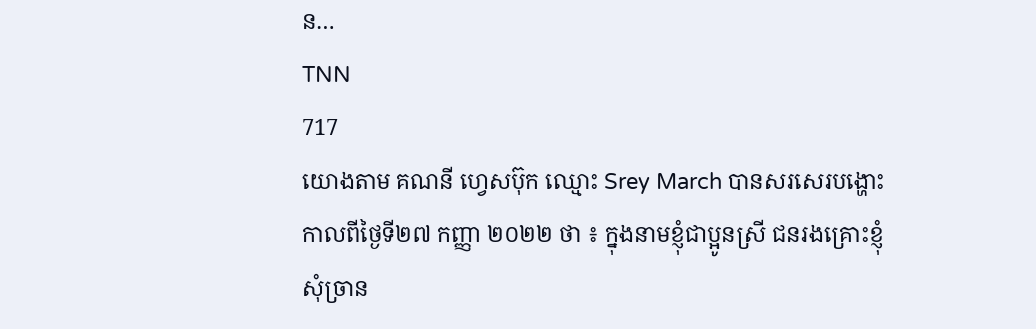ន…
TNN
717
យោងតាម គណនី ហ្វេសប៊ុក ឈ្មោះ Srey March បានសរសេរបង្ហោះ កាលពីថ្ងៃទី២៧ កញ្ញា ២០២២ ថា ៖ ក្នុងនាមខ្ញុំជាប្អូនស្រី ជនរងគ្រោះខ្ញុំសុំច្រាន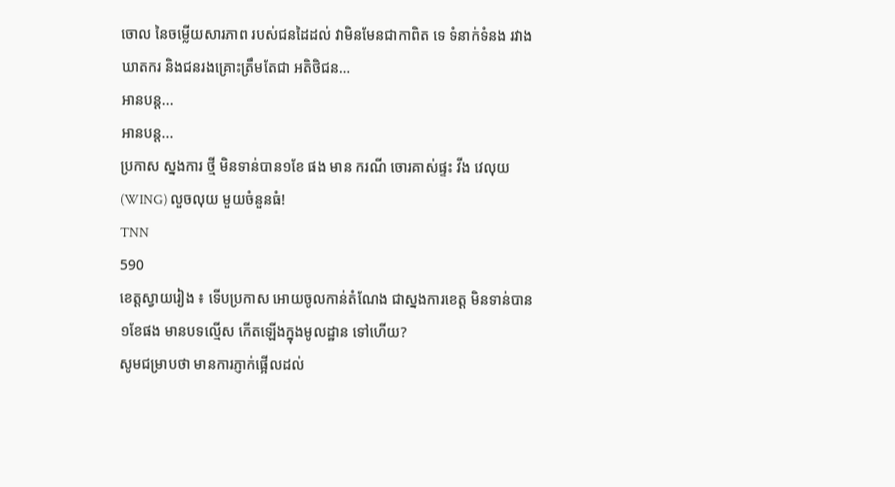ចោល នៃចម្លើយសារភាព របស់ជនដៃដល់ វាមិនមែនជាកាពិត ទេ ទំនាក់ទំនង រវាងឃាតករ និងជនរងគ្រោះត្រឹមតែជា អតិថិជន…
អានបន្ត...
អានបន្ត...
ប្រកាស ស្នងការ ថ្មី មិនទាន់បាន១ខែ ផង មាន ករណី ចោរគាស់ផ្ទះ វីង វេលុយ (WING) លួចលុយ មួយចំនួនធំ!
TNN
590
ខេត្តស្វាយរៀង ៖ ទើបប្រកាស អោយចូលកាន់តំណែង ជាស្នងការខេត្ត មិនទាន់បាន ១ខែផង មានបទល្មើស កើតឡើងក្នុងមូលដ្ឋាន ទៅហើយ?
សូមជម្រាបថា មានការភ្ញាក់ផ្អើលដល់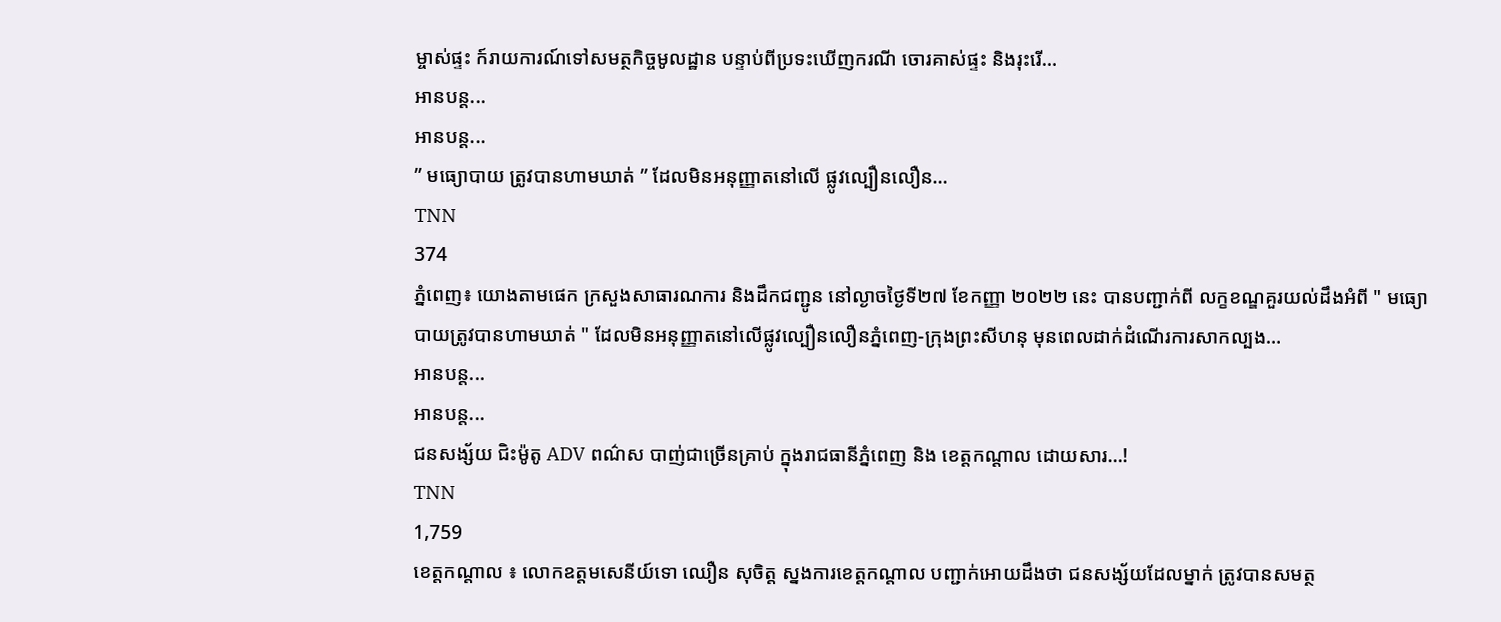ម្ចាស់ផ្ទះ ក៍រាយការណ៍ទៅសមត្ថកិច្ចមូលដ្ឋាន បន្ទាប់ពីប្រទះឃើញករណី ចោរគាស់ផ្ទះ និងរុះរើ…
អានបន្ត...
អានបន្ត...
” មធ្យោបាយ ត្រូវបានហាមឃាត់ ” ដែលមិនអនុញ្ញាតនៅលើ ផ្លូវល្បឿនលឿន…
TNN
374
ភ្នំពេញ៖ យោងតាមផេក ក្រសួងសាធារណការ និងដឹកជញ្ជូន នៅល្ងាចថ្ងៃទី២៧ ខែកញ្ញា ២០២២ នេះ បានបញ្ជាក់ពី លក្ខខណ្ឌគួរយល់ដឹងអំពី " មធ្យោបាយត្រូវបានហាមឃាត់ " ដែលមិនអនុញ្ញាតនៅលើផ្លូវល្បឿនលឿនភ្នំពេញ-ក្រុងព្រះសីហនុ មុនពេលដាក់ដំណើរការសាកល្បង…
អានបន្ត...
អានបន្ត...
ជនសង្ស័យ ជិះម៉ូតូ ADV ពណ៌ស បាញ់ជាច្រើនគ្រាប់ ក្នុងរាជធានីភ្នំពេញ និង ខេត្តកណ្តាល ដោយសារ…!
TNN
1,759
ខេត្តកណ្តាល ៖ លោកឧត្តមសេនីយ៍ទោ ឈឿន សុចិត្ត ស្នងការខេត្តកណ្តាល បញ្ជាក់អោយដឹងថា ជនសង្ស័យដែលម្នាក់ ត្រូវបានសមត្ថ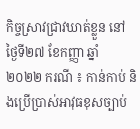កិច្ចស្រាវជ្រាវឃាត់ខ្លួន នៅថ្ងៃទី២៧ ខែកញ្ញា ឆ្នាំ ២០២២ ករណី ៖ កាន់កាប់ និងប្រើប្រាស់អាវុធខុសច្បាប់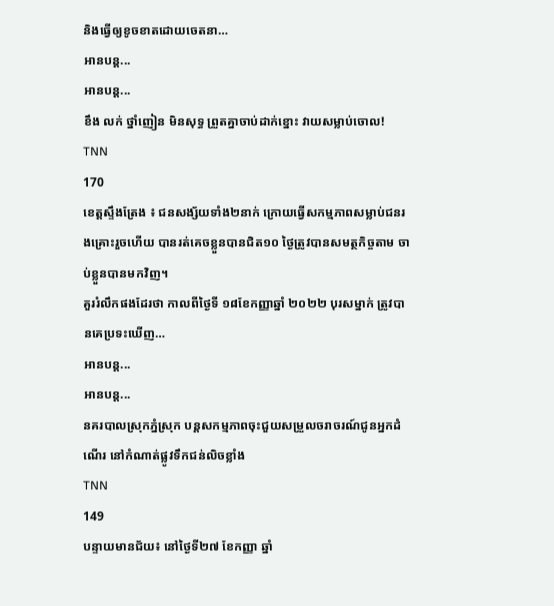និងធ្វើឲ្យខូចខាតដោយចេតនា…
អានបន្ត...
អានបន្ត...
ខឹង លក់ ថ្នាំញៀន មិនសុទ្ធ ព្រួតគ្នាចាប់ដាក់ខ្នោះ វាយសម្លាប់ចោល!
TNN
170
ខេត្តស្ទឹងត្រែង ៖ ជនសង្ស័យទាំង២នាក់ ក្រោយធ្វើសកម្មភាពសម្លាប់ជនរងគ្រោះរួចហើយ បានរត់គេចខ្លួនបានជិត១០ ថ្ងៃត្រូវបានសមត្ថកិច្ចតាម ចាប់ខ្លួនបានមកវិញ។
គួររំលឹកផងដែរថា កាលពីថ្ងៃទី ១៨ខែកញ្ញាឆ្នាំ ២០២២ បុរសម្នាក់ ត្រូវបានគេប្រទះឃើញ…
អានបន្ត...
អានបន្ត...
នគរបាលស្រុកភ្នំស្រុក បន្តសកម្មភាពចុះជួយសម្រួលចរាចរណ៍ជូនអ្នកដំណើរ នៅកំណាត់ផ្លូវទឹកជន់លិចខ្លាំង
TNN
149
បន្ទាយមានជ័យ៖ នៅថ្ងៃទី២៧ ខែកញ្ញា ឆ្នាំ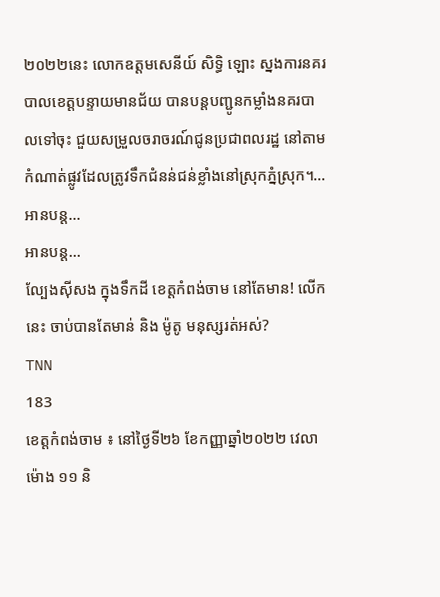២០២២នេះ លោកឧត្តមសេនីយ៍ សិទ្ធិ ឡោះ ស្នងការនគរបាលខេត្តបន្ទាយមានជ័យ បានបន្តបញ្ជូនកម្លាំងនគរបាលទៅចុះ ជួយសម្រួលចរាចរណ៍ជូនប្រជាពលរដ្ឋ នៅតាមកំណាត់ផ្លូវដែលត្រូវទឹកជំនន់ជន់ខ្លាំងនៅស្រុកភ្នំស្រុក។…
អានបន្ត...
អានបន្ត...
ល្បែងស៊ីសង ក្នុងទឹកដី ខេត្តកំពង់ចាម នៅតែមាន! លើកនេះ ចាប់បានតែមាន់ និង ម៉ូតូ មនុស្សរត់អស់?
TNN
183
ខេត្តកំពង់ចាម ៖ នៅថ្ងៃទី២៦ ខែកញ្ញាឆ្នាំ២០២២ វេលាម៉ោង ១១ និ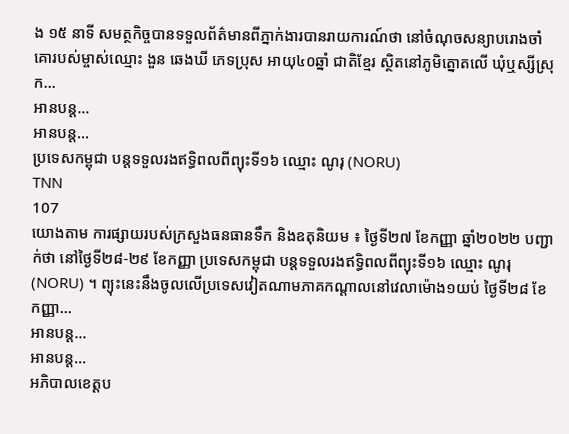ង ១៥ នាទី សមត្ថកិច្ចបានទទួលព័ត៌មានពីភ្នាក់ងារបានរាយការណ៍ថា នៅចំណុចសន្យាបរោងចាំគោរបស់ម្ចាស់ឈ្មោះ ងួន ឆេងឃី ភេទប្រុស អាយុ៤០ឆ្នាំ ជាតិខ្មែរ ស្ថិតនៅភូមិត្នោតលើ ឃុំឬស្សីស្រុក…
អានបន្ត...
អានបន្ត...
ប្រទេសកម្ពុជា បន្តទទួលរងឥទ្ធិពលពីព្យុះទី១៦ ឈ្មោះ ណូរុ (NORU)
TNN
107
យោងតាម ការផ្សាយរបស់ក្រសួងធនធានទឹក និងឧតុនិយម ៖ ថ្ងៃទី២៧ ខែកញ្ញា ឆ្នាំ២០២២ បញ្ជាក់ថា នៅថ្ងៃទី២៨-២៩ ខែកញ្ញា ប្រទេសកម្ពុជា បន្តទទួលរងឥទ្ធិពលពីព្យុះទី១៦ ឈ្មោះ ណូរុ (NORU) ។ ព្យុះនេះនឹងចូលលើប្រទេសវៀតណាមភាគកណ្ដាលនៅវេលាម៉ោង១យប់ ថ្ងៃទី២៨ ខែកញ្ញា…
អានបន្ត...
អានបន្ត...
អភិបាលខេត្តប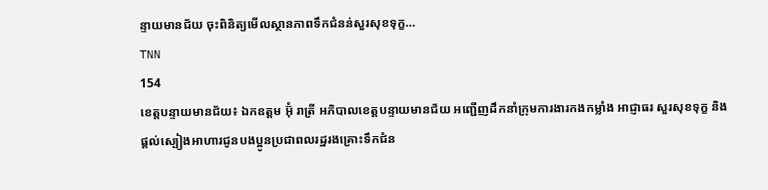ន្ទាយមានជ័យ ចុះពិនិត្យមើលស្ថានភាពទឹកជំនន់សួរសុខទុក្ខ…
TNN
154
ខេត្តបន្ទាយមានជ័យ៖ ឯកឧត្តម អ៊ុំ រាត្រី អភិបាលខេត្តបន្ទាយមានជ័យ អញ្ជើញដឹកនាំក្រុមការងារកងកម្លាំង អាជ្ញាធរ សួរសុខទុក្ខ និងផ្តល់ស្បៀងអាហារជូនបងប្អូនប្រជាពលរដ្ឋរងគ្រោះទឹកជំន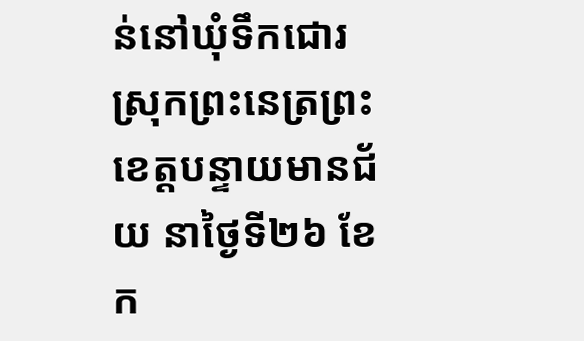ន់នៅឃុំទឹកជោរ ស្រុកព្រះនេត្រព្រះ ខេត្តបន្ទាយមានជ័យ នាថ្ងៃទី២៦ ខែក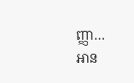ញ្ញា…
អាន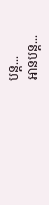បន្ត...
អានបន្ត...